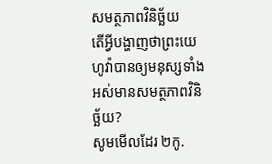សមត្ថភាពវិនិច្ឆ័យ
តើអ្វីបង្ហាញថាព្រះយេហូវ៉ាបានឲ្យមនុស្សទាំងអស់មានសមត្ថភាពវិនិច្ឆ័យ?
សូមមើលដែរ ២កូ.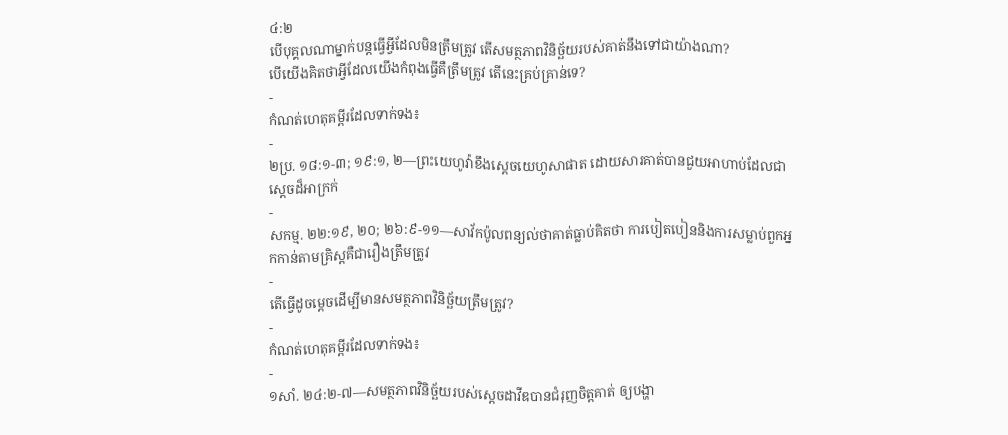៤:២
បើបុគ្គលណាម្នាក់បន្តធ្វើអ្វីដែលមិនត្រឹមត្រូវ តើសមត្ថភាពវិនិច្ឆ័យរបស់គាត់នឹងទៅជាយ៉ាងណា?
បើយើងគិតថាអ្វីដែលយើងកំពុងធ្វើគឺត្រឹមត្រូវ តើនេះគ្រប់គ្រាន់ទេ?
-
កំណត់ហេតុគម្ពីរដែលទាក់ទង៖
-
២ប្រ. ១៨:១-៣; ១៩:១, ២—ព្រះយេហូវ៉ាខឹងស្ដេចយេហូសាផាត ដោយសារគាត់បានជួយអាហាប់ដែលជាស្ដេចដ៏អាក្រក់
-
សកម្ម. ២២:១៩, ២០; ២៦:៩-១១—សាវ័កប៉ូលពន្យល់ថាគាត់ធ្លាប់គិតថា ការបៀតបៀននិងការសម្លាប់ពួកអ្នកកាន់តាមគ្រិស្តគឺជារឿងត្រឹមត្រូវ
-
តើធ្វើដូចម្ដេចដើម្បីមានសមត្ថភាពវិនិច្ឆ័យត្រឹមត្រូវ?
-
កំណត់ហេតុគម្ពីរដែលទាក់ទង៖
-
១សាំ. ២៤:២-៧—សមត្ថភាពវិនិច្ឆ័យរបស់ស្ដេចដាវីឌបានជំរុញចិត្តគាត់ ឲ្យបង្ហា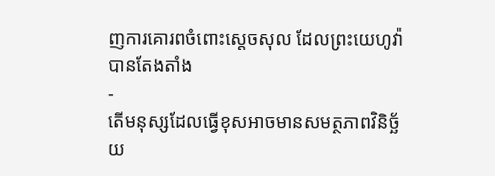ញការគោរពចំពោះស្ដេចសុល ដែលព្រះយេហូវ៉ាបានតែងតាំង
-
តើមនុស្សដែលធ្វើខុសអាចមានសមត្ថភាពវិនិច្ឆ័យ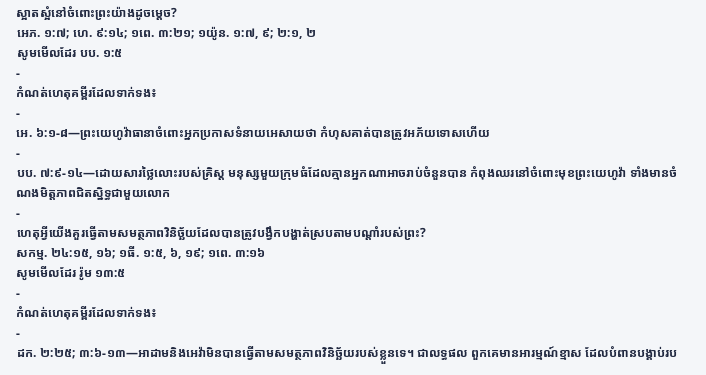ស្អាតស្អំនៅចំពោះព្រះយ៉ាងដូចម្ដេច?
អេភ. ១:៧; ហេ. ៩:១៤; ១ពេ. ៣:២១; ១យ៉ូន. ១:៧, ៩; ២:១, ២
សូមមើលដែរ បប. ១:៥
-
កំណត់ហេតុគម្ពីរដែលទាក់ទង៖
-
អេ. ៦:១-៨—ព្រះយេហូវ៉ាធានាចំពោះអ្នកប្រកាសទំនាយអេសាយថា កំហុសគាត់បានត្រូវអភ័យទោសហើយ
-
បប. ៧:៩-១៤—ដោយសារថ្លៃលោះរបស់គ្រិស្ត មនុស្សមួយក្រុមធំដែលគ្មានអ្នកណាអាចរាប់ចំនួនបាន កំពុងឈរនៅចំពោះមុខព្រះយេហូវ៉ា ទាំងមានចំណងមិត្តភាពជិតស្និទ្ធជាមួយលោក
-
ហេតុអ្វីយើងគួរធ្វើតាមសមត្ថភាពវិនិច្ឆ័យដែលបានត្រូវបង្វឹកបង្ហាត់ស្របតាមបណ្ដាំរបស់ព្រះ?
សកម្ម. ២៤:១៥, ១៦; ១ធី. ១:៥, ៦, ១៩; ១ពេ. ៣:១៦
សូមមើលដែរ រ៉ូម ១៣:៥
-
កំណត់ហេតុគម្ពីរដែលទាក់ទង៖
-
ដក. ២:២៥; ៣:៦-១៣—អាដាមនិងអេវ៉ាមិនបានធ្វើតាមសមត្ថភាពវិនិច្ឆ័យរបស់ខ្លួនទេ។ ជាលទ្ធផល ពួកគេមានអារម្មណ៍ខ្មាស ដែលបំពានបង្គាប់រប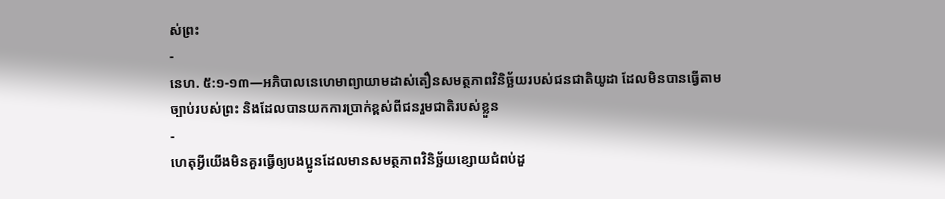ស់ព្រះ
-
នេហ. ៥:១-១៣—អភិបាលនេហេមាព្យាយាមដាស់តឿនសមត្ថភាពវិនិច្ឆ័យរបស់ជនជាតិយូដា ដែលមិនបានធ្វើតាមច្បាប់របស់ព្រះ និងដែលបានយកការប្រាក់ខ្ពស់ពីជនរួមជាតិរបស់ខ្លួន
-
ហេតុអ្វីយើងមិនគួរធ្វើឲ្យបងប្អូនដែលមានសមត្ថភាពវិនិច្ឆ័យខ្សោយជំពប់ដួ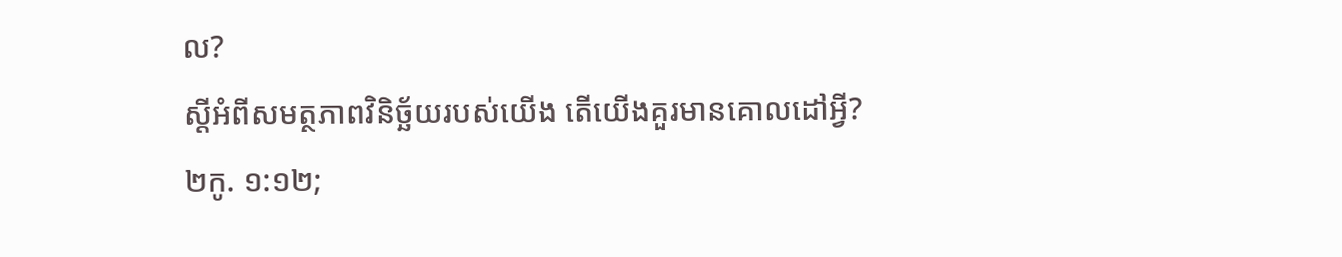ល?
ស្ដីអំពីសមត្ថភាពវិនិច្ឆ័យរបស់យើង តើយើងគួរមានគោលដៅអ្វី?
២កូ. ១:១២;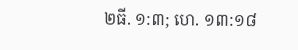២ធី. ១:៣; ហេ. ១៣:១៨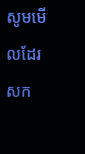សូមមើលដែរ សក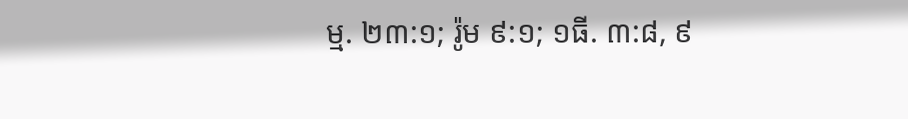ម្ម. ២៣:១; រ៉ូម ៩:១; ១ធី. ៣:៨, ៩